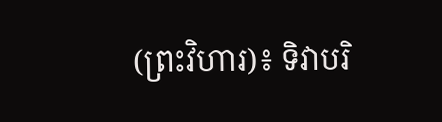(ព្រះវិហារ)៖ ទិវាបរិ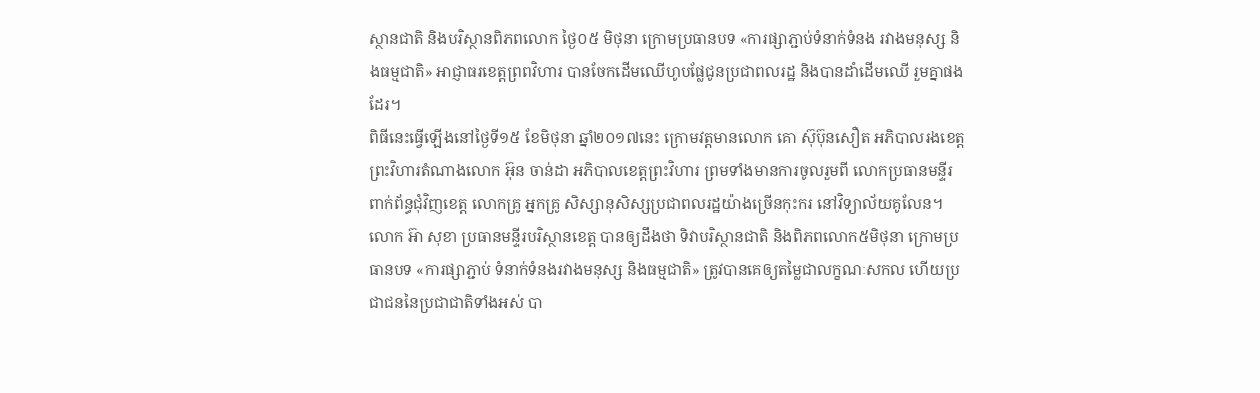ស្ថានជាតិ និងបរិស្ថានពិភពលោក ថ្ងៃ០៥ មិថុនា ក្រោមប្រធានបទ «ការផ្សាភ្ជាប់ទំនាក់ទំនង រវាងមនុស្ស និងធម្មជាតិ» អាជ្ញាធរខេត្តព្រពវិហារ បានចែកដើមឈើហូបផ្លែជូនប្រជាពលរដ្ឋ និងបានដាំដើមឈើ រួមគ្នាផងដែរ។
ពិធីនេះធ្វើឡើងនៅថ្ងៃទី១៥ ខែមិថុនា ឆ្នាំ២០១៧នេះ ក្រោមវត្តមានលោក គោ ស៊ុប៊ុនសឿត អភិបាលរងខេត្តព្រះវិហារតំណាងលោក អ៊ុន ចាន់ដា អភិបាលខេត្តព្រះវិហារ ព្រមទាំងមានការចូលរួមពី លោកប្រធានមន្ទីរពាក់ព័ន្ធជុំវិញខេត្ត លោកគ្រូ អ្នកគ្រូ សិស្សានុសិស្សប្រជាពលរដ្ឋយ៉ាងច្រើនកុះករ នៅវិទ្យាល័យគូលែន។
លោក អ៊ា សុខា ប្រធានមន្ទីរបរិស្ថានខេត្ត បានឲ្យដឹងថា ទិវាបរិស្ថានជាតិ និងពិភពលោក៥មិថុនា ក្រោមប្រធានបទ «ការផ្សាភ្ជាប់ ទំនាក់ទំនងរវាងមនុស្ស និងធម្មជាតិ» ត្រូវបានគេឲ្យតម្លៃជាលក្ខណៈសកល ហើយប្រជាជននៃប្រជាជាតិទាំងអស់ បា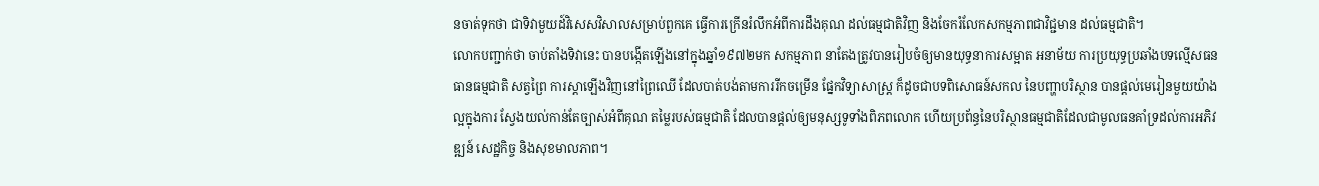នចាត់ទុកថា ជាទិវាមួយដ៍វិសេសវិសាលសម្រាប់ពួកគេ ធ្វើការក្រើនរំលឹកអំពីការដឹងគុណ ដល់ធម្មជាតិវិញ និងចែករំលែកសកម្មភាពជាវិជ្ជមាន ដល់ធម្មជាតិ។
លោកបញ្ជាក់ថា ចាប់តាំងទិវានេះ បានបង្កើតឡើងនៅក្នុងឆ្នាំ១៩៧២មក សកម្មភាព នាតែងត្រូវបានរៀបចំឲ្យមានយុទ្ធនាការសម្អាត អនាម័យ ការប្រយុទ្ធប្រឆាំងបទល្មើសធនធានធម្មជាតិ សត្វព្រៃ ការស្តាឡើងវិញនៅព្រៃឈើ ដែលបាត់បង់តាមការរីកចម្រើន ផ្នែកវិទ្យាសាស្ត្រ ក៏ដូចជាបទពិសោធន៍សកល នៃបញ្ហាបរិស្ថាន បានផ្តល់មេរៀនមួយយ៉ាងល្អក្នុងការ ស្វែងយល់កាន់តែច្បាស់អំពីគុណ តម្លៃរបស់ធម្មជាតិ ដែលបានផ្តល់ឲ្យមនុស្សទូទាំងពិភពលោក ហើយប្រព័ន្ធនៃបរិស្ថានធម្មជាតិដែលជាមូលធនគាំទ្រដល់ការអភិវឌ្ឍន៍ សេដ្ឋកិច្ច និងសុខមាលភាព។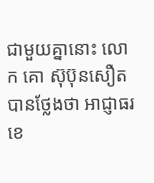ជាមួយគ្នានោះ លោក គោ ស៊ុប៊ុនសឿត បានថ្លែងថា អាជ្ញាធរខេ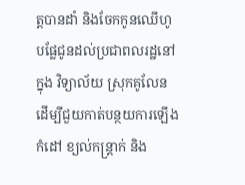ត្តបានដាំ និងចែកកូនឈើហូបផ្លែជូនដល់ប្រជាពលរដ្ឋនៅក្នុង វិទ្យាល័យ ស្រុកគូលែន ដើម្បីជួយកាត់បន្ថយការឡើងកំដៅ ខ្យល់កន្ត្រាក់ និង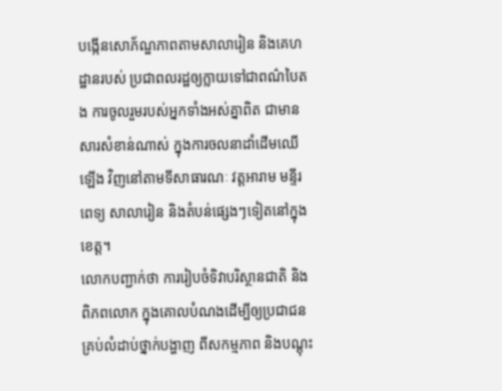បង្កើនសោភ័ណ្ឌភាពតាមសាលារៀន និងគេហដ្ឋានរបស់ ប្រជាពលរដ្ឋឲ្យក្លាយទៅជាពណ៌បៃតង ការចូលរួមរបស់អ្នកទាំងអស់គ្នាពិត ជាមានសារសំខាន់ណាស់ ក្នុងការចលនាដាំដើមឈើឡើង វិញនៅតាមទីសាធារណៈ វត្តអារាម មន្ទីរពេទ្យ សាលារៀន និងតំបន់ផ្សេងៗទៀតនៅក្នុងខេត្ត។
លោកបញ្ជាក់ថា ការរៀបចំទិវាបរិស្ថានជាតិ និងពិភពលោក ក្នុងគោលបំណងដើម្បីឲ្យប្រជាជន គ្រប់លំដាប់ថ្នាក់បង្ហាញ ពីសកម្មភាព និងបណ្តុះ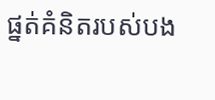ផ្នត់គំនិតរបស់បង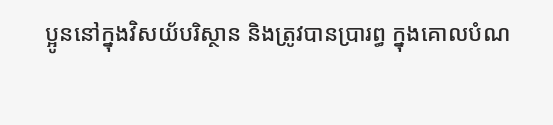ប្អូននៅក្នុងវិសយ័បរិស្ថាន និងត្រូវបានប្រារព្ធ ក្នុងគោលបំណ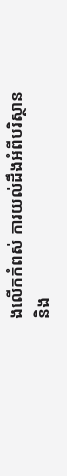ងលើកកំពស់ ការយល់ដឹងអំពីបរិស្ថាន និង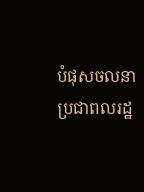បំផុសចលនាប្រជាពលរដ្ឋ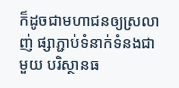ក៏ដូចជាមហាជនឲ្យស្រលាញ់ ផ្សាភ្ជាប់ទំនាក់ទំនងជាមួយ បរិស្ថានធ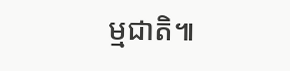ម្មជាតិ៕